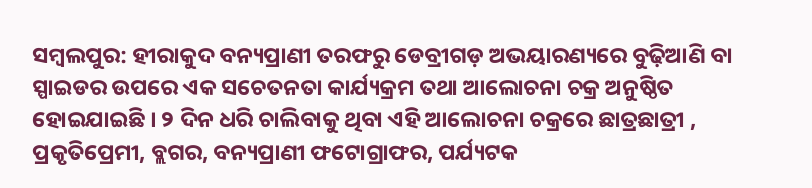ସମ୍ବଲପୁର: ହୀରାକୁଦ ବନ୍ୟପ୍ରାଣୀ ତରଫରୁ ଡେବ୍ରୀଗଡ଼ ଅଭୟାରଣ୍ୟରେ ବୁଢ଼ିଆଣି ବା ସ୍ପାଇଡର ଉପରେ ଏକ ସଚେତନତା କାର୍ଯ୍ୟକ୍ରମ ତଥା ଆଲୋଚନା ଚକ୍ର ଅନୁଷ୍ଠିତ ହୋଇଯାଇଛି । ୨ ଦିନ ଧରି ଚାଲିବାକୁ ଥିବା ଏହି ଆଲୋଚନା ଚକ୍ରରେ ଛାତ୍ରଛାତ୍ରୀ , ପ୍ରକୃତିପ୍ରେମୀ, ବ୍ଲଗର, ବନ୍ୟପ୍ରାଣୀ ଫଟୋଗ୍ରାଫର, ପର୍ଯ୍ୟଟକ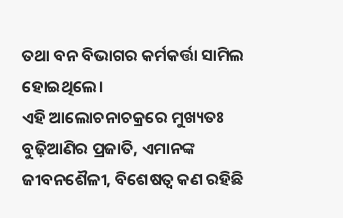ତଥା ବନ ବିଭାଗର କର୍ମକର୍ତ୍ତା ସାମିଲ ହୋଇଥିଲେ।
ଏହି ଆଲୋଚନାଚକ୍ରରେ ମୁଖ୍ୟତଃ ବୁଢ଼ିଆଣିର ପ୍ରଜାତି, ଏମାନଙ୍କ ଜୀବନଶୈଳୀ, ବିଶେଷତ୍ବ କଣ ରହିଛି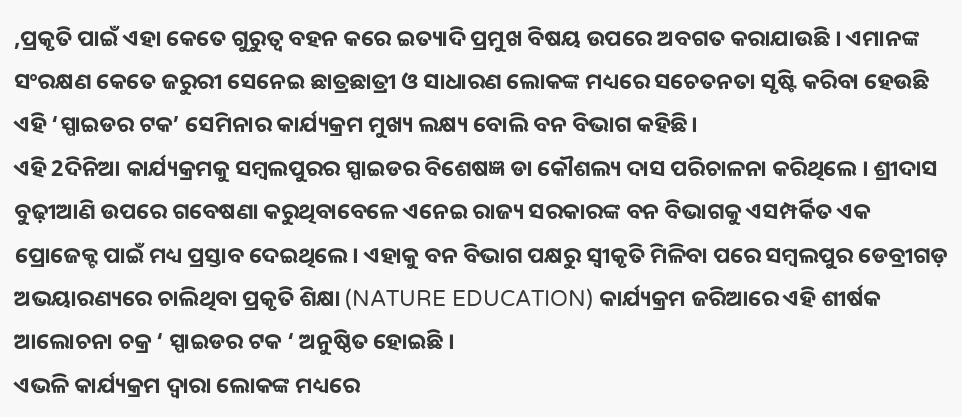,ପ୍ରକୃତି ପାଇଁ ଏହା କେତେ ଗୁରୁତ୍ବ ବହନ କରେ ଇତ୍ୟାଦି ପ୍ରମୁଖ ବିଷୟ ଉପରେ ଅବଗତ କରାଯାଉଛି । ଏମାନଙ୍କ ସଂରକ୍ଷଣ କେତେ ଜରୁରୀ ସେନେଇ ଛାତ୍ରଛାତ୍ରୀ ଓ ସାଧାରଣ ଲୋକଙ୍କ ମଧ୍ୟରେ ସଚେତନତା ସୃଷ୍ଟି କରିବା ହେଉଛି ଏହି ‘ସ୍ପାଇଡର ଟକ’ ସେମିନାର କାର୍ଯ୍ୟକ୍ରମ ମୁଖ୍ୟ ଲକ୍ଷ୍ୟ ବୋଲି ବନ ବିଭାଗ କହିଛି।
ଏହି 2ଦିନିଆ କାର୍ଯ୍ୟକ୍ରମକୁ ସମ୍ବଲପୁରର ସ୍ପାଇଡର ବିଶେଷଜ୍ଞ ଡା କୌଶଲ୍ୟ ଦାସ ପରିଚାଳନା କରିଥିଲେ । ଶ୍ରୀଦାସ ବୁଢ଼ୀଆଣି ଉପରେ ଗବେଷଣା କରୁଥିବାବେଳେ ଏନେଇ ରାଜ୍ୟ ସରକାରଙ୍କ ବନ ବିଭାଗକୁ ଏସମ୍ପର୍କିତ ଏକ ପ୍ରୋଜେକ୍ଟ ପାଇଁ ମଧ୍ୟ ପ୍ରସ୍ତାବ ଦେଇଥିଲେ। ଏହାକୁ ବନ ବିଭାଗ ପକ୍ଷରୁ ସ୍ବୀକୃତି ମିଳିବା ପରେ ସମ୍ବଲପୁର ଡେବ୍ରୀଗଡ଼ ଅଭୟାରଣ୍ୟରେ ଚାଲିଥିବା ପ୍ରକୃତି ଶିକ୍ଷା (NATURE EDUCATION) କାର୍ଯ୍ୟକ୍ରମ ଜରିଆରେ ଏହି ଶୀର୍ଷକ ଆଲୋଚନା ଚକ୍ର ‘ ସ୍ପାଇଡର ଟକ ‘ ଅନୁଷ୍ଠିତ ହୋଇଛି ।
ଏଭଳି କାର୍ଯ୍ୟକ୍ରମ ଦ୍ବାରା ଲୋକଙ୍କ ମଧ୍ୟରେ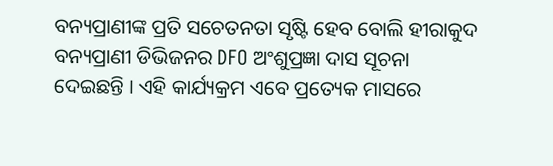ବନ୍ୟପ୍ରାଣୀଙ୍କ ପ୍ରତି ସଚେତନତା ସୃଷ୍ଟି ହେବ ବୋଲି ହୀରାକୁଦ ବନ୍ୟପ୍ରାଣୀ ଡିଭିଜନର DFO ଅଂଶୁପ୍ରଜ୍ଞା ଦାସ ସୂଚନା ଦେଇଛନ୍ତି । ଏହି କାର୍ଯ୍ୟକ୍ରମ ଏବେ ପ୍ରତ୍ୟେକ ମାସରେ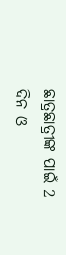ଛାତ୍ରଛାତ୍ରୀଙ୍କ ପାଇଁ 2 ଦିନ ଓ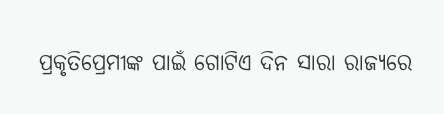ପ୍ରକୃତିପ୍ରେମୀଙ୍କ ପାଇଁ ଗୋଟିଏ ଦିନ ସାରା ରାଜ୍ୟରେ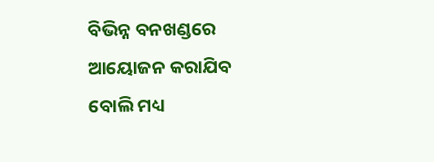ବିଭିନ୍ନ ବନଖଣ୍ଡରେ ଆୟୋଜନ କରାଯିବ ବୋଲି ମଧ୍ୟ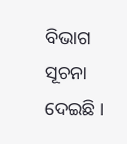ବିଭାଗ ସୂଚନା ଦେଇଛି ।